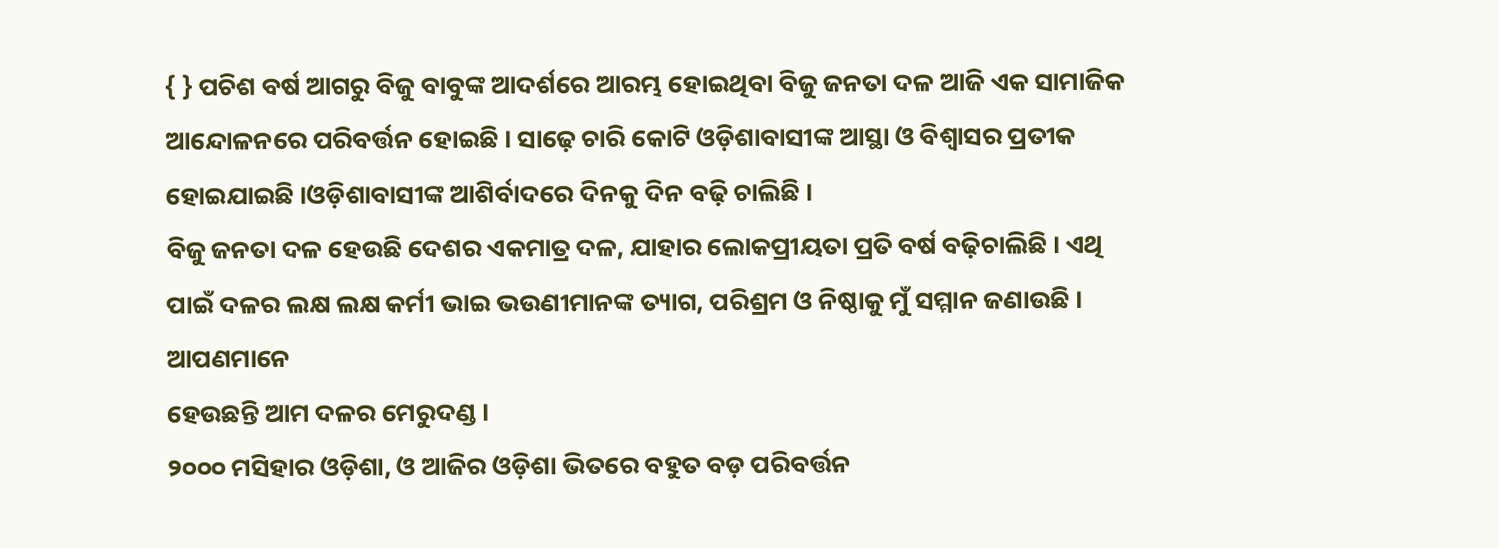{ } ପଚିଶ ବର୍ଷ ଆଗରୁ ବିଜୁ ବାବୁଙ୍କ ଆଦର୍ଶରେ ଆରମ୍ଭ ହୋଇଥିବା ବିଜୁ ଜନତା ଦଳ ଆଜି ଏକ ସାମାଜିକ
ଆନ୍ଦୋଳନରେ ପରିବର୍ତ୍ତନ ହୋଇଛି । ସାଢ଼େ ଚାରି କୋଟି ଓଡ଼ିଶାବାସୀଙ୍କ ଆସ୍ଥା ଓ ବିଶ୍ୱାସର ପ୍ରତୀକ ହୋଇଯାଇଛି ।ଓଡ଼ିଶାବାସୀଙ୍କ ଆଶିର୍ବାଦରେ ଦିନକୁ ଦିନ ବଢ଼ି ଚାଲିଛି ।
ବିଜୁ ଜନତା ଦଳ ହେଉଛି ଦେଶର ଏକମାତ୍ର ଦଳ, ଯାହାର ଲୋକପ୍ରୀୟତା ପ୍ରତି ବର୍ଷ ବଢ଼ିଚାଲିଛି । ଏଥି ପାଇଁ ଦଳର ଲକ୍ଷ ଲକ୍ଷ କର୍ମୀ ଭାଇ ଭଉଣୀମାନଙ୍କ ତ୍ୟାଗ, ପରିଶ୍ରମ ଓ ନିଷ୍ଠାକୁ ମୁଁ ସମ୍ମାନ ଜଣାଉଛି । ଆପଣମାନେ
ହେଉଛନ୍ତି ଆମ ଦଳର ମେରୁଦଣ୍ଡ ।
୨୦୦୦ ମସିହାର ଓଡ଼ିଶା, ଓ ଆଜିର ଓଡ଼ିଶା ଭିତରେ ବହୁତ ବଡ଼ ପରିବର୍ତ୍ତନ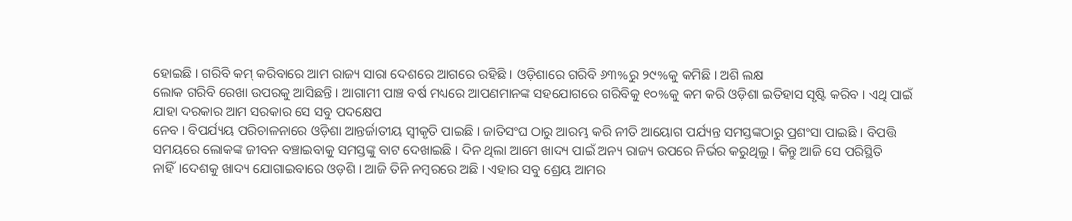ହୋଇଛି । ଗରିବି କମ୍ କରିବାରେ ଆମ ରାଜ୍ୟ ସାରା ଦେଶରେ ଆଗରେ ରହିଛି । ଓଡ଼ିଶାରେ ଗରିବି ୬୩%ରୁ ୨୯%କୁ କମିଛି । ଅଶି ଲକ୍ଷ
ଲୋକ ଗରିବି ରେଖା ଉପରକୁ ଆସିଛନ୍ତି । ଆଗାମୀ ପାଞ୍ଚ ବର୍ଷ ମଧ୍ୟରେ ଆପଣମାନଙ୍କ ସହଯୋଗରେ ଗରିବିକୁ ୧୦%କୁ କମ କରି ଓଡ଼ିଶା ଇତିହାସ ସୃଷ୍ଟି କରିବ । ଏଥି ପାଇଁ ଯାହା ଦରକାର ଆମ ସରକାର ସେ ସବୁ ପଦକ୍ଷେପ
ନେବ । ବିପର୍ଯ୍ୟୟ ପରିଚାଳନାରେ ଓଡ଼ିଶା ଆନ୍ତର୍ଜାତୀୟ ସ୍ୱୀକୃତି ପାଇଛି । ଜାତିସଂଘ ଠାରୁ ଆରମ୍ଭ କରି ନୀତି ଆୟୋଗ ପର୍ଯ୍ୟନ୍ତ ସମସ୍ତଙ୍କଠାରୁ ପ୍ରଶଂସା ପାଇଛି । ବିପତ୍ତି ସମୟରେ ଲୋକଙ୍କ ଜୀବନ ବଞ୍ଚାଇବାକୁ ସମସ୍ତଙ୍କୁ ବାଟ ଦେଖାଇଛି । ଦିନ ଥିଲା ଆମେ ଖାଦ୍ୟ ପାଇଁ ଅନ୍ୟ ରାଜ୍ୟ ଉପରେ ନିର୍ଭର କରୁଥିଲୁ । କିନ୍ତୁ ଆଜି ସେ ପରିସ୍ଥିତି ନାହିଁ।ଦେଶକୁ ଖାଦ୍ୟ ଯୋଗାଇବାରେ ଓଡ଼ଶି । ଆଜି ତିନି ନମ୍ବରରେ ଅଛି । ଏହାର ସବୁ ଶ୍ରେୟ ଆମର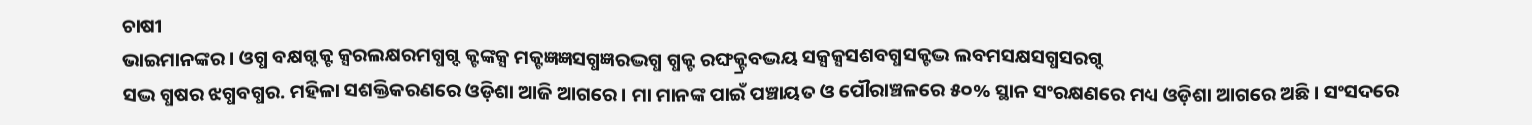ଚାଷୀ
ଭାଇମାନଙ୍କର । ଓଗ୍ଧ ବକ୍ଷଗ୍ଦକ୍ଟ କ୍ସରଲକ୍ଷରମଗ୍ଧଗ୍ଦ କ୍ଟଙ୍କକ୍ସ ମକ୍ଟଜ୍ଞଜ୍ଞସଗ୍ଧଜ୍ଞରଦ୍ଭଗ୍ଧ ଗ୍ଧକ୍ଟ ରଙ୍ଘକ୍ଟ୍ରବଦ୍ଭୟ ସକ୍ସକ୍ସସଶବଗ୍ଧସକ୍ଟଦ୍ଭ ଲବମସକ୍ଷସଗ୍ଧସରଗ୍ଦ
ସଦ୍ଭ ଗ୍ଧଷର ଝଗ୍ଧବଗ୍ଧର. ମହିଳା ସଶକ୍ତିକରଣରେ ଓଡ଼ିଶା ଆଜି ଆଗରେ । ମା ମାନଙ୍କ ପାଇଁ ପଞ୍ଚାୟତ ଓ ପୌରାଞ୍ଚଳରେ ୫୦% ସ୍ଥାନ ସଂରକ୍ଷଣରେ ମଧ୍ୟ ଓଡ଼ିଶା ଆଗରେ ଅଛି । ସଂସଦରେ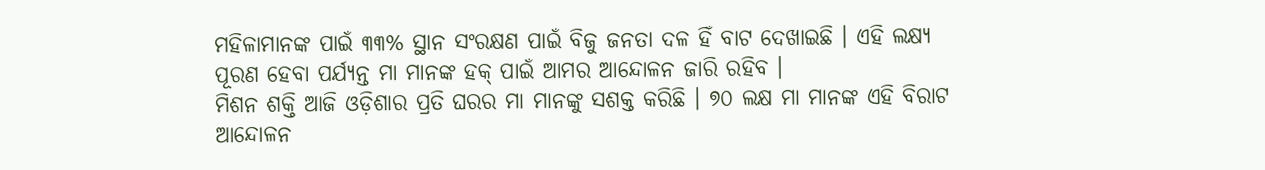ମହିଳାମାନଙ୍କ ପାଇଁ ୩୩% ସ୍ଥାନ ସଂରକ୍ଷଣ ପାଇଁ ବିଜୁ ଜନତା ଦଳ ହିଁ ବାଟ ଦେଖାଇଛି । ଏହି ଲକ୍ଷ୍ୟ ପୂରଣ ହେବା ପର୍ଯ୍ୟନ୍ତ ମା ମାନଙ୍କ ହକ୍ ପାଇଁ ଆମର ଆନ୍ଦୋଳନ ଜାରି ରହିବ ।
ମିଶନ ଶକ୍ତି ଆଜି ଓଡ଼ିଶାର ପ୍ରତି ଘରର ମା ମାନଙ୍କୁ ସଶକ୍ତ କରିଛି । ୭୦ ଲକ୍ଷ ମା ମାନଙ୍କ ଏହି ବିରାଟ ଆନ୍ଦୋଳନ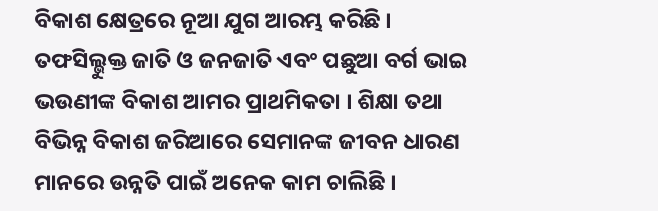ବିକାଶ କ୍ଷେତ୍ରରେ ନୂଆ ଯୁଗ ଆରମ୍ଭ କରିଛି ।
ତଫସିଲ୍ଭୁକ୍ତ ଜାତି ଓ ଜନଜାତି ଏବଂ ପଛୁଆ ବର୍ଗ ଭାଇ ଭଉଣୀଙ୍କ ବିକାଶ ଆମର ପ୍ରାଥମିକତା । ଶିକ୍ଷା ତଥା
ବିଭିନ୍ନ ବିକାଶ ଜରିଆରେ ସେମାନଙ୍କ ଜୀବନ ଧାରଣ ମାନରେ ଉନ୍ନତି ପାଇଁ ଅନେକ କାମ ଚାଲିଛି ।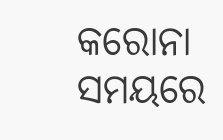କରୋନା ସମୟରେ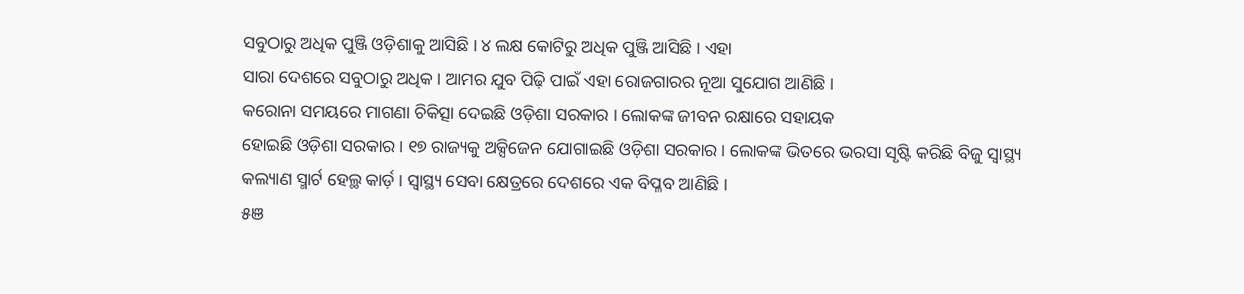ସବୁଠାରୁ ଅଧିକ ପୁଞ୍ଜି ଓଡ଼ିଶାକୁ ଆସିଛି । ୪ ଲକ୍ଷ କୋଟିରୁ ଅଧିକ ପୁଞ୍ଜି ଆସିଛି । ଏହା
ସାରା ଦେଶରେ ସବୁଠାରୁ ଅଧିକ । ଆମର ଯୁବ ପିଢ଼ି ପାଇଁ ଏହା ରୋଜଗାରର ନୂଆ ସୁଯୋଗ ଆଣିଛି ।
କରୋନା ସମୟରେ ମାଗଣା ଚିକିତ୍ସା ଦେଇଛି ଓଡ଼ିଶା ସରକାର । ଲୋକଙ୍କ ଜୀବନ ରକ୍ଷାରେ ସହାୟକ
ହୋଇଛି ଓଡ଼ିଶା ସରକାର । ୧୭ ରାଜ୍ୟକୁ ଅକ୍ସିଜେନ ଯୋଗାଇଛି ଓଡ଼ିଶା ସରକାର । ଲୋକଙ୍କ ଭିତରେ ଭରସା ସୃଷ୍ଟି କରିଛି ବିଜୁ ସ୍ୱାସ୍ଥ୍ୟ କଲ୍ୟାଣ ସ୍ମାର୍ଟ ହେଲ୍ଥ କାର୍ଡ଼ । ସ୍ୱାସ୍ଥ୍ୟ ସେବା କ୍ଷେତ୍ରରେ ଦେଶରେ ଏକ ବିପ୍ଳବ ଆଣିଛି ।
୫ଞ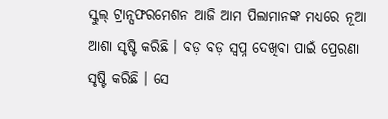ସ୍କୁଲ୍ ଟ୍ରାନ୍ସଫରମେଶନ ଆଜି ଆମ ପିଲାମାନଙ୍କ ମଧ୍ୟରେ ନୂଆ ଆଶା ସୃଷ୍ଟି କରିଛି । ବଡ଼ ବଡ଼ ସ୍ୱପ୍ନ ଦେଖିବା ପାଇଁ ପ୍ରେରଣା ସୃଷ୍ଟି କରିଛି । ସେ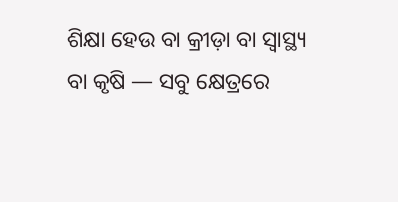ଶିକ୍ଷା ହେଉ ବା କ୍ରୀଡ଼ା ବା ସ୍ୱାସ୍ଥ୍ୟ ବା କୃଷି — ସବୁ କ୍ଷେତ୍ରରେ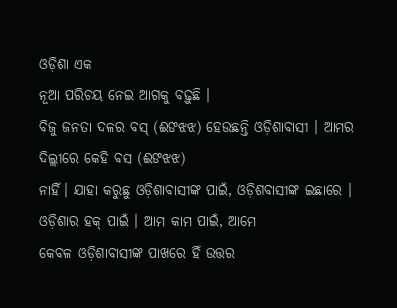ଓଡ଼ିଶା ଏକ
ନୂଆ ପରିଚୟ ନେଇ ଆଗକୁ ବଢ଼ୁଛି ।
ବିଜୁ ଜନତା ଦଳର ବସ୍ (ଈଙଝଝ) ହେଉଛନ୍ତି ଓଡ଼ିଶାବାସୀ । ଆମର ଦିଲ୍ଲୀରେ କେହି ବସ (ଈଙଝଝ)
ନାହିଁ। ଯାହା କରୁଛୁ ଓଡ଼ିଶାବାସୀଙ୍କ ପାଇଁ, ଓଡ଼ିଶବାସୀଙ୍କ ଇଛାରେ । ଓଡ଼ିଶାର ହକ୍ ପାଇଁ । ଆମ କାମ ପାଇଁ, ଆମେ
କେବଳ ଓଡ଼ିଶାବାସୀଙ୍କ ପାଖରେ ହିଁ ଉତ୍ତର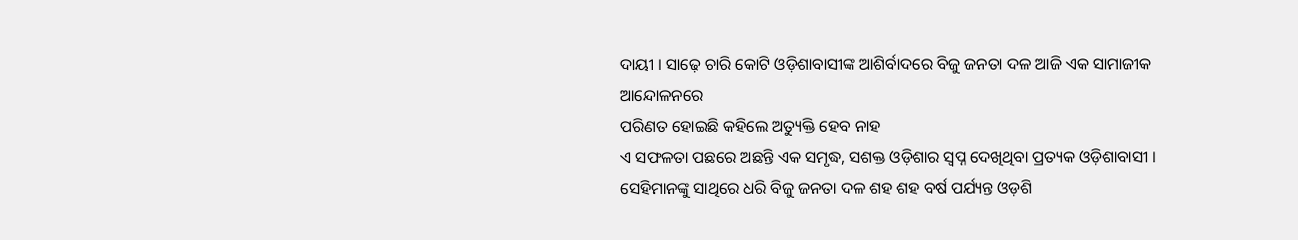ଦାୟୀ । ସାଢ଼େ ଚାରି କୋଟି ଓଡ଼ିଶାବାସୀଙ୍କ ଆଶିର୍ବାଦରେ ବିଜୁ ଜନତା ଦଳ ଆଜି ଏକ ସାମାଜୀକ ଆନ୍ଦୋଳନରେ
ପରିଣତ ହୋଇଛି କହିଲେ ଅତ୍ୟୁକ୍ତି ହେବ ନାହ
ଏ ସଫଳତା ପଛରେ ଅଛନ୍ତି ଏକ ସମୃଦ୍ଧ, ସଶକ୍ତ ଓଡ଼ିଶାର ସ୍ୱପ୍ନ ଦେଖିଥିବା ପ୍ରତ୍ୟକ ଓଡ଼ିଶାବାସୀ । ସେହିମାନଙ୍କୁ ସାଥିରେ ଧରି ବିଜୁ ଜନତା ଦଳ ଶହ ଶହ ବର୍ଷ ପର୍ଯ୍ୟନ୍ତ ଓଡ଼ଶି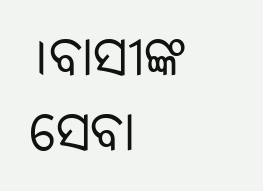।ବାସୀଙ୍କ ସେବା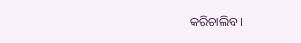କରିଚାଲିବ ।